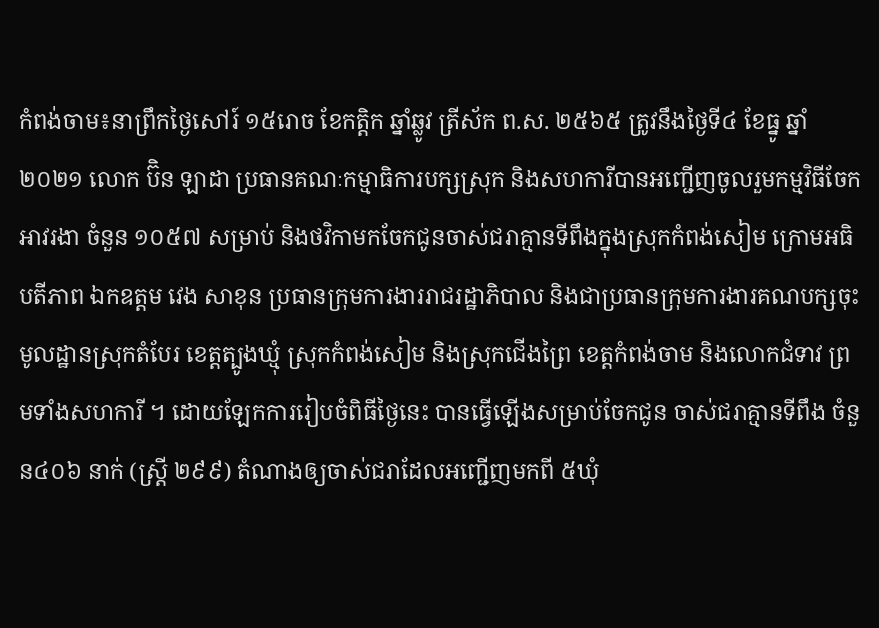កំពង់ចាម៖នាព្រឹកថ្ងៃសៅរ៍ ១៥រោច ខែកត្តិក ឆ្នាំឆ្លូវ ត្រីស័ក ព.ស. ២៥៦៥ ត្រូវនឹងថ្ងៃទី៤ ខែធ្នូ ឆ្នាំ២០២១ លោក ប៊ិន ឡាដា ប្រធានគណៈកម្មាធិការបក្សស្រុក និងសហការីបានអញ្ជើញចូលរួមកម្មវិធីចែកអាវរងា ចំនួន ១០៥៧ សម្រាប់ និងថវិកាមកចែកជូនចាស់ជរាគ្មានទីពឹងក្នុងស្រុកកំពង់សៀម ក្រោមអធិបតីភាព ឯកឧត្តម វេង សាខុន ប្រធានក្រុមការងាររាជរដ្ឋាភិបាល និងជាប្រធានក្រុមការងារគណបក្សចុះមូលដ្ឋានស្រុកតំបែរ ខេត្តត្បូងឃ្មុំ ស្រុកកំពង់សៀម និងស្រុកជើងព្រៃ ខេត្តកំពង់ចាម និងលោកជំទាវ ព្រមទាំងសហការី ។ ដោយឡែកការរៀបចំពិធីថ្ងៃនេះ បានធ្វើឡើងសម្រាប់ចែកជូន ចាស់ជរាគ្មានទីពឹង ចំនួន៤០៦ នាក់ (ស្រ្តី ២៩៩) តំណាងឲ្យចាស់ជរាដែលអញ្ជើញមកពី ៥ឃុំ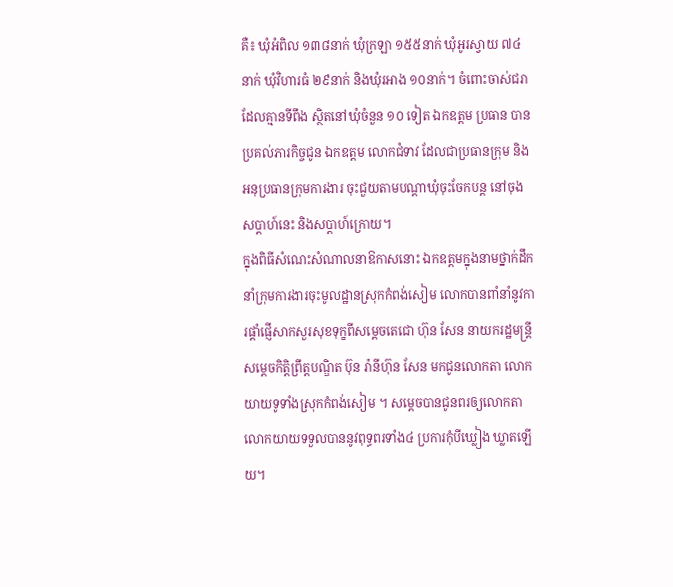គឺ៖ ឃុំអំពិល ១៣៨នាក់ ឃុំក្រឡា ១៥៥នាក់ ឃុំអូរស្វាយ ៧៤នាក់ ឃុំវិហារធំ ២៩នាក់ និងឃុំរអាង ១០នាក់។ ចំពោះចាស់ជរាដែលគ្មានទីពឹង ស្ថិតនៅឃុំចំនួន ១០ ទៀត ឯកឧត្តម ប្រធាន បានប្រគល់ភារកិច្ចជូន ឯកឧត្តម លោកជំទាវ ដែលជាប្រធានក្រុម និងអនុប្រធានក្រុមការងារ ចុះជួយតាមបណ្តាឃុំចុះចែកបន្ត នៅចុងសប្តាហ៍នេះ និងសប្តាហ៍ក្រោយ។
ក្នុងពិធីសំណេះសំណាលនាឱកាសនោះ ឯកឧត្តមក្នុងនាមថ្នាក់ដឹកនាំក្រុមការងារចុះមូលដ្ឋានស្រុកកំពង់សៀម លោកបានពាំនាំនូវការផ្តាំផ្ញើសាកសួរសុខទុក្ខពីសម្តេចតេជោ ហ៊ុន សែន នាយករដ្ឋមន្រ្តី សម្តេចកិត្តិព្រឹត្តបណ្ឌិត ប៊ុន រ៉ានីហ៊ុន សែន មកជូនលោកតា លោកយាយទូទាំងស្រុកកំពង់សៀម ។ សម្តេចបានជូនពរឲ្យលោកតា លោកយាយទទួលបាននូវពុទ្ធពរទាំង៤ ប្រការកុំបីឃ្លៀង ឃ្លាតឡើយ។